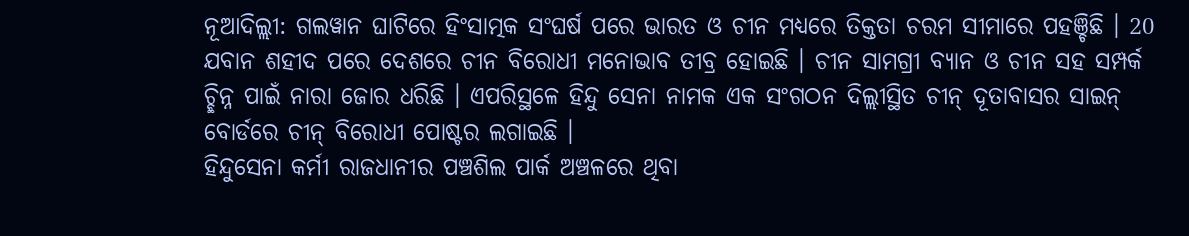ନୂଆଦିଲ୍ଲୀ: ଗଲୱାନ ଘାଟିରେ ହିଂସାତ୍ମକ ସଂଘର୍ଷ ପରେ ଭାରତ ଓ ଚୀନ ମଧ୍ୟରେ ତିକ୍ତତା ଚରମ ସୀମାରେ ପହଞ୍ଚିଛି । 20 ଯବାନ ଶହୀଦ ପରେ ଦେଶରେ ଚୀନ ବିରୋଧୀ ମନୋଭାବ ତୀବ୍ର ହୋଇଛି । ଚୀନ ସାମଗ୍ରୀ ବ୍ୟାନ ଓ ଚୀନ ସହ ସମ୍ପର୍କ ଚ୍ଛିନ୍ନ ପାଇଁ ନାରା ଜୋର ଧରିଛି । ଏପରିସ୍ଥଳେ ହିନ୍ଦୁ ସେନା ନାମକ ଏକ ସଂଗଠନ ଦିଲ୍ଲୀସ୍ଥିତ ଚୀନ୍ ଦୂତାବାସର ସାଇନ୍ ବୋର୍ଡରେ ଚୀନ୍ ବିରୋଧୀ ପୋଷ୍ଟର ଲଗାଇଛି ।
ହିନ୍ଦୁସେନା କର୍ମୀ ରାଜଧାନୀର ପଞ୍ଚଶିଲ ପାର୍କ ଅଞ୍ଚଳରେ ଥିବା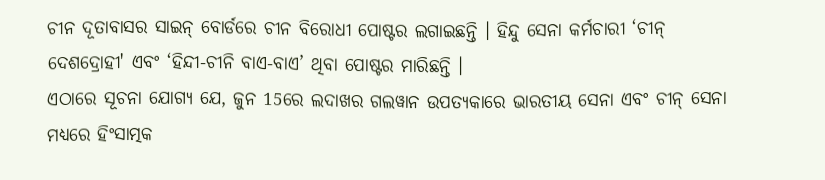ଚୀନ ଦୂତାବାସର ସାଇନ୍ ବୋର୍ଡରେ ଚୀନ ବିରୋଧୀ ପୋଷ୍ଟର ଲଗାଇଛନ୍ତି । ହିନ୍ଦୁ ସେନା କର୍ମଚାରୀ ‘ଚୀନ୍ ଦେଶଦ୍ରୋହୀ' ଏବଂ ‘ହିନ୍ଦୀ-ଚୀନି ବାଏ-ବାଏ’ ଥିବା ପୋଷ୍ଟର ମାରିଛନ୍ତି ।
ଏଠାରେ ସୂଚନା ଯୋଗ୍ୟ ଯେ, ଜୁନ 15ରେ ଲଦାଖର ଗଲୱାନ ଉପତ୍ୟକାରେ ଭାରତୀୟ ସେନା ଏବଂ ଚୀନ୍ ସେନା ମଧ୍ୟରେ ହିଂସାତ୍ମକ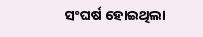ସଂଘର୍ଷ ହୋଇଥିଲା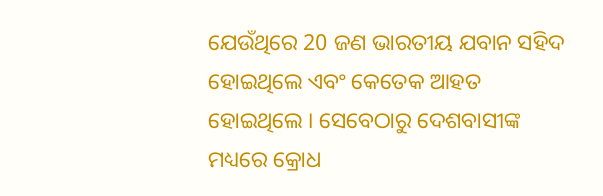ଯେଉଁଥିରେ 20 ଜଣ ଭାରତୀୟ ଯବାନ ସହିଦ ହୋଇଥିଲେ ଏବଂ କେତେକ ଆହତ ହୋଇଥିଲେ । ସେବେଠାରୁ ଦେଶବାସୀଙ୍କ ମଧ୍ୟରେ କ୍ରୋଧ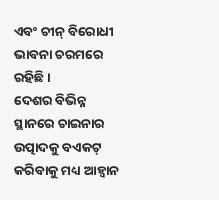ଏବଂ ଚୀନ୍ ବିରୋଧୀ ଭାବନା ଚରମରେ ରହିଛି ।
ଦେଶର ବିଭିନ୍ନ ସ୍ଥାନରେ ଚାଇନାର ଉତ୍ପାଦକୁ ବଏକଟ୍ କରିବାକୁ ମଧ୍ୟ ଆହ୍ବାନ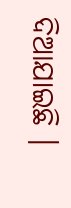ଦିଆଯାଇଛି ।